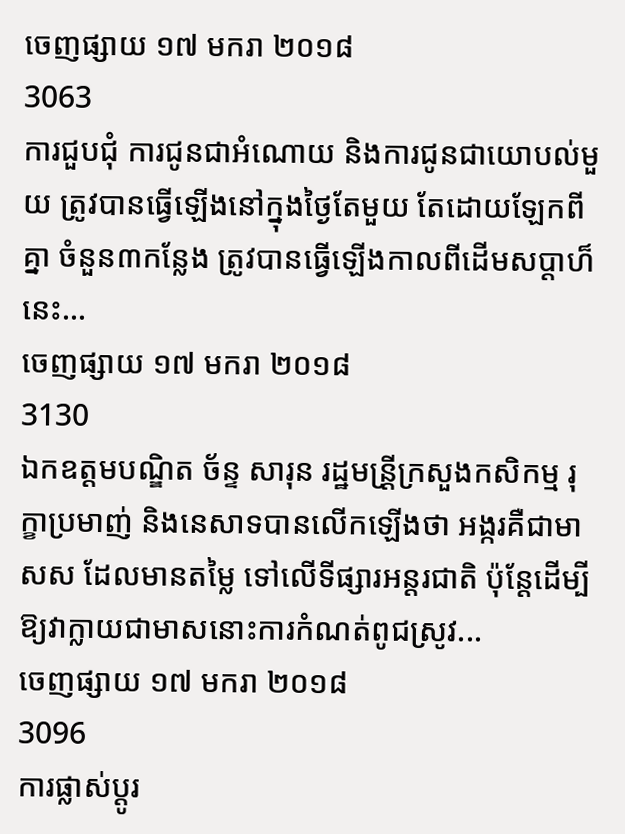ចេញផ្សាយ ១៧ មករា ២០១៨
3063
ការជួបជុំ ការជូនជាអំណោយ និងការជូនជាយោបល់មួយ ត្រូវបានធ្វើឡើងនៅក្នុងថ្ងៃតែមួយ តែដោយឡែកពីគ្នា ចំនួន៣កន្លែង ត្រូវបានធ្វើឡើងកាលពីដើមសប្តាហ៏នេះ...
ចេញផ្សាយ ១៧ មករា ២០១៨
3130
ឯកឧត្តមបណ្ឌិត ច័ន្ទ សារុន រដ្ឋមន្រី្តក្រសួងកសិកម្ម រុក្ខាប្រមាញ់ និងនេសាទបានលើកឡើងថា អង្ករគឺជាមាសស ដែលមានតម្លៃ ទៅលើទីផ្សារអន្តរជាតិ ប៉ុនែ្តដើម្បីឱ្យវាក្លាយជាមាសនោះការកំណត់ពូជស្រូវ...
ចេញផ្សាយ ១៧ មករា ២០១៨
3096
ការផ្លាស់ប្តូរ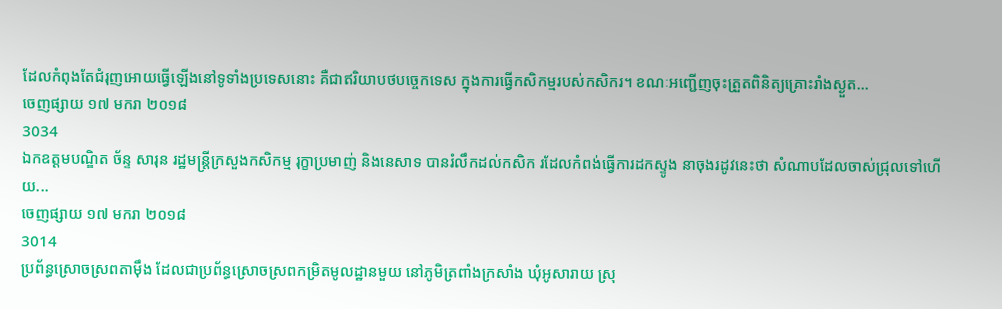ដែលកំពុងតែជំរុញអោយធ្វើឡើងនៅទូទាំងប្រទេសនោះ គឺជាឥរិយាបថបច្ចេកទេស ក្នុងការធ្វើកសិកម្មរបស់កសិករ។ ខណៈអញ្ជើញចុះត្រួតពិនិត្យគ្រោះរាំងស្ងួត...
ចេញផ្សាយ ១៧ មករា ២០១៨
3034
ឯកឧត្ដមបណ្ឌិត ច័ន្ទ សារុន រដ្ឋមន្ដ្រីក្រសួងកសិកម្ម រុក្ខាប្រមាញ់ និងនេសាទ បានរំលឹកដល់កសិក រដែលកំពង់ធ្វើការដកស្ទូង នាចុងរដូវនេះថា សំណាបដែលចាស់ជ្រុលទៅហើយ...
ចេញផ្សាយ ១៧ មករា ២០១៨
3014
ប្រព័ន្ធស្រោចស្រពតាម៉ឹង ដែលជាប្រព័ន្ធស្រោចស្រពកម្រិតមូលដ្ឋានមួយ នៅភូមិត្រពាំងក្រសាំង ឃុំអូសារាយ ស្រុ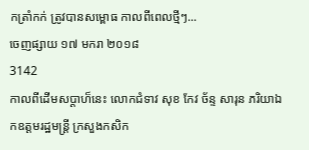កត្រាំកក់ ត្រូវបានសម្ពោធ កាលពីពេលថ្មីៗ...
ចេញផ្សាយ ១៧ មករា ២០១៨
3142
កាលពីដើមសប្ដាហ៏នេះ លោកជំទាវ សុខ កែវ ច័ន្ទ សារុន ភរិយាឯកឧត្ដមរដ្ឋមន្ដ្រី ក្រសួងកសិក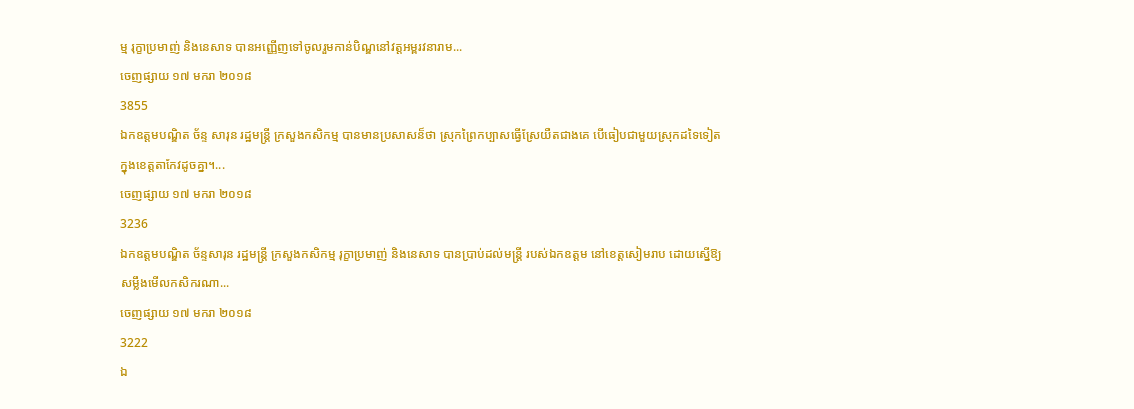ម្ម រុក្ខាប្រមាញ់ និងនេសាទ បានអញ្ញើញទៅចូលរួមកាន់បិណ្ឌនៅវត្ដអម្ពរវនារាម...
ចេញផ្សាយ ១៧ មករា ២០១៨
3855
ឯកឧត្ដមបណ្ឌិត ច័ន្ទ សារុន រដ្ឋមន្ដ្រី ក្រសួងកសិកម្ម បានមានប្រសាសន៏ថា ស្រុកព្រៃកប្បាសធ្វើស្រែយឺតជាងគេ បើធៀបជាមួយស្រុកដទៃទៀត ក្នុងខេត្ដតាកែវដូចគ្នា។...
ចេញផ្សាយ ១៧ មករា ២០១៨
3236
ឯកឧត្ដមបណ្ឌិត ច័ន្ទសារុន រដ្ឋមន្ដ្រី ក្រសួងកសិកម្ម រុក្ខាប្រមាញ់ និងនេសាទ បានប្រាប់ដល់មន្ដ្រី របស់ឯកឧត្ដម នៅខេត្ដសៀមរាប ដោយស្នើឱ្យសម្លឹងមើលកសិករណា...
ចេញផ្សាយ ១៧ មករា ២០១៨
3222
ឯ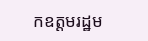កឧត្ដមរដ្ឋម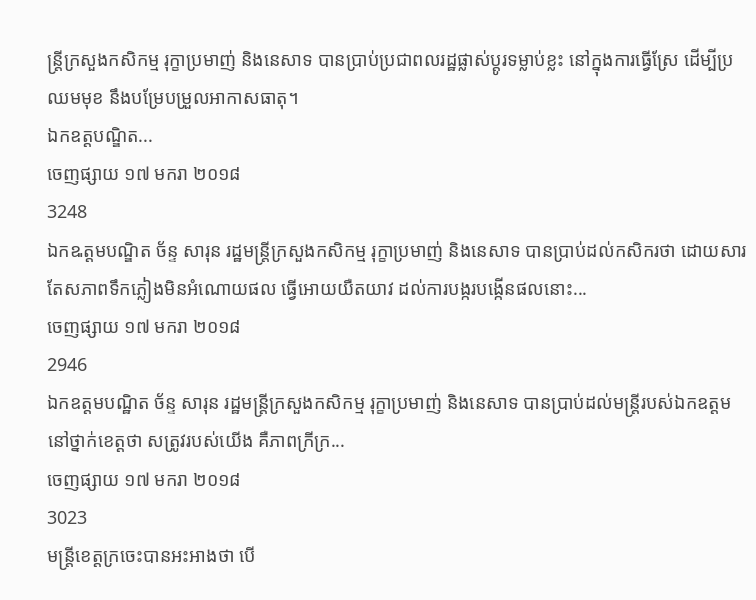ន្ដ្រីក្រសួងកសិកម្ម រុក្ខាប្រមាញ់ និងនេសាទ បានប្រាប់ប្រជាពលរដ្ឋផ្លាស់ប្ដូរទម្លាប់ខ្លះ នៅក្នុងការធ្វើស្រែ ដើម្បីប្រឈមមុខ នឹងបម្រែបម្រួលអាកាសធាតុ។
ឯកឧត្ដបណ្ឌិត...
ចេញផ្សាយ ១៧ មករា ២០១៨
3248
ឯកឩត្តមបណ្ឌិត ច័ន្ទ សារុន រដ្ឋមន្ត្រីក្រសួងកសិកម្ម រុក្ខាប្រមាញ់ និងនេសាទ បានប្រាប់ដល់កសិករថា ដោយសារតែសភាពទឹកភ្លៀងមិនអំណោយផល ធ្វើអោយយឺតយាវ ដល់ការបង្ករបង្កើនផលនោះ...
ចេញផ្សាយ ១៧ មករា ២០១៨
2946
ឯកឧត្ដមបណ្ឋិត ច័ន្ទ សារុន រដ្ឋមន្ដ្រីក្រសួងកសិកម្ម រុក្ខាប្រមាញ់ និងនេសាទ បានប្រាប់ដល់មន្ដ្រីរបស់ឯកឧត្ដម នៅថ្នាក់ខេត្ដថា សត្រូវរបស់យើង គឺភាពក្រីក្រ...
ចេញផ្សាយ ១៧ មករា ២០១៨
3023
មន្ដ្រីខេត្ដក្រចេះបានអះអាងថា បើ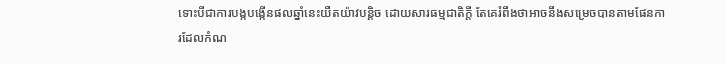ទោះបីជាការបង្កបង្កើនផលឆ្នាំនេះយឺតយ៉ាវបន្ដិច ដោយសារធម្មជាតិក្ដី តែគេរំពឹងថាអាចនឹងសម្រេចបានតាមផែនការដែលកំណ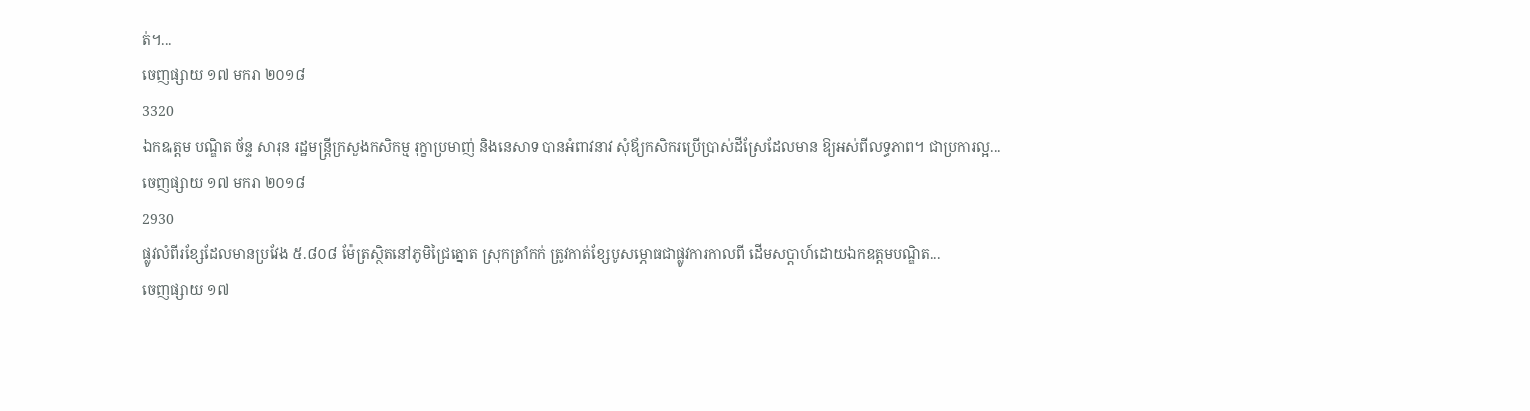ត់។...
ចេញផ្សាយ ១៧ មករា ២០១៨
3320
ឯកឩត្តម បណ្ឌិត ច័ន្ទ សារុន រដ្ឋមន្ត្រីក្រសួងកសិកម្ម រុក្ខាប្រមាញ់ និងនេសាទ បានអំពាវនាវ សុំឪ្យកសិករប្រើប្រាស់ដីស្រែដែលមាន ឱ្យអស់ពីលទ្ធភាព។ ជាប្រការល្អ...
ចេញផ្សាយ ១៧ មករា ២០១៨
2930
ផ្លូវលំពីរខ្សែដែលមានប្រវែង ៥.៨០៨ ម៉ែត្រស្ថិតនៅភូមិជ្រៃត្នោត ស្រុកត្រាំកក់ ត្រូវកាត់ខ្សែបូសម្ភោធជាផ្លូវការកាលពី ដើមសប្តាហ៍ដោយឯកឧត្តមបណ្ឌិត...
ចេញផ្សាយ ១៧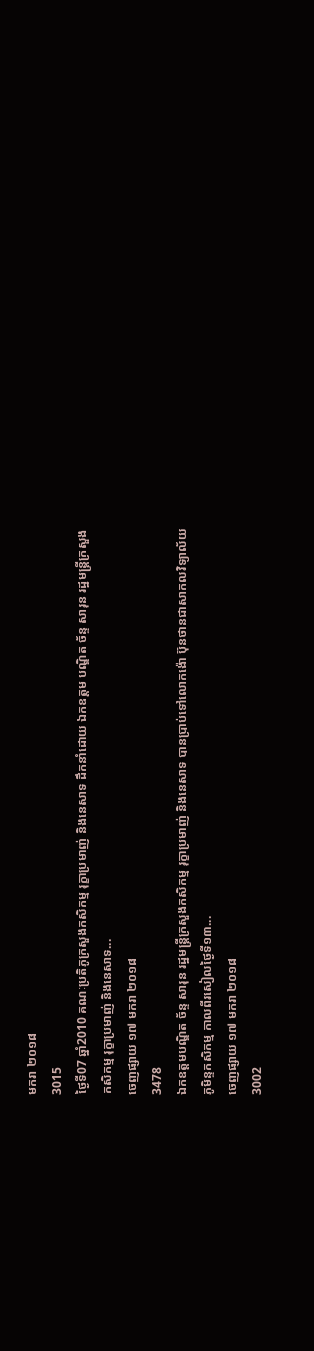មករា ២០១៨
3015
ថ្ងៃទី07 ឆ្នាំ2010 គណៈប្រតិភូក្រសួងកសិកម្ម រុក្ខាប្រមាញ់ និងនេសាទ ដឹកនាំដោយ ឯកឧត្តម បណ្ឌិត ច័ន្ទ សារុន រដ្ឋមន្ត្រីក្រសួងកសិកម្ម រុក្ខាប្រមាញ់ និងនេសាទ...
ចេញផ្សាយ ១៧ មករា ២០១៨
3478
ឯកឧត្ដមបណ្ឌិត ច័ន្ទ សារុន រដ្ឋមន្ដ្រីក្រសួងកសិកម្ម រុក្ខាប្រមាញ់ និងនេសាទ បានប្រាប់ទៅលោកង៉ោ ប៊ុនថានជាសាកលវិទ្យាល័យភូមិន្ទកសិកម្ម កាលពីរសៀលថ្ងៃទី១៣...
ចេញផ្សាយ ១៧ មករា ២០១៨
3002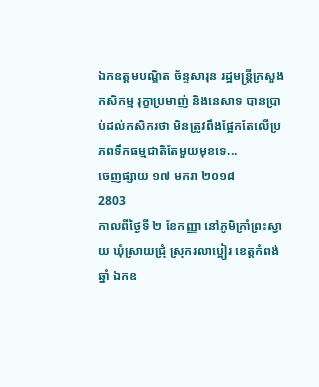ឯកឧត្ដមបណ្ឌិត ច័ន្ទសារុន រដ្ឋមន្ដ្រីក្រសួងកសិកម្ម រុក្ខាប្រមាញ់ និងនេសាទ បានប្រាប់ដល់កសិករថា មិនត្រូវពឹងផ្អែកតែលើប្រភពទឹកធម្មជាតិតែមួយមុខទេ...
ចេញផ្សាយ ១៧ មករា ២០១៨
2803
កាលពីថ្ងៃទី ២ ខែកញ្ញា នៅភូមិក្រាំព្រះស្វាយ ឃុំស្រាយជ្រុំ ស្រុករលាប្អៀរ ខេត្តកំពង់ឆ្នាំ ឯកឧ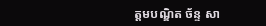ត្តមបណ្ឌិត ច័ន្ទ សា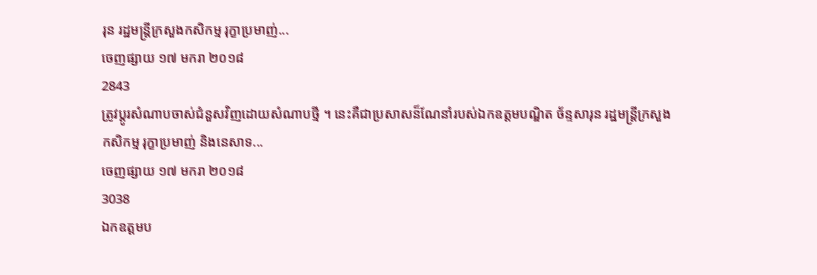រុន រដ្ឋមន្ត្រីក្រសួងកសិកម្ម រុក្ខាប្រមាញ់...
ចេញផ្សាយ ១៧ មករា ២០១៨
2843
ត្រូវប្ដូរសំណាបចាស់ជំនួសវិញដោយសំណាបថ្មី ។ នេះគឺជាប្រសាសន៏ណែនាំរបស់ឯកឧត្ដមបណ្ឌិត ច័ន្ទសារុន រដ្ឋមន្ដ្រីក្រសួងកសិកម្ម រុក្ខាប្រមាញ់ និងនេសាទ...
ចេញផ្សាយ ១៧ មករា ២០១៨
3038
ឯកឧត្ដមប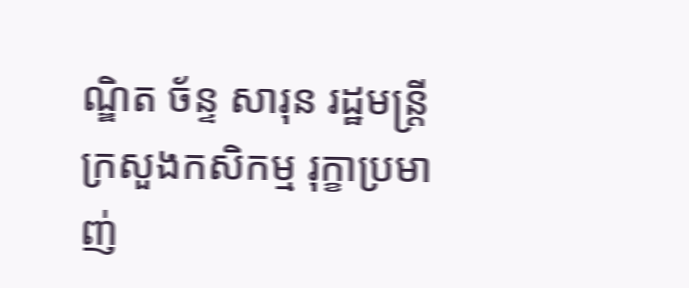ណ្ឌិត ច័ន្ទ សារុន រដ្ឋមន្ដ្រីក្រសួងកសិកម្ម រុក្ខាប្រមាញ់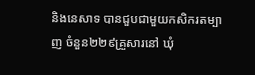និងនេសាទ បានជួបជាមួយកសិករតម្បាញ ចំនួន២២៩គ្រួសារនៅ ឃុំ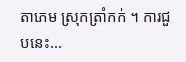តាភេម ស្រុកត្រាំកក់ ។ ការជួបនេះ...